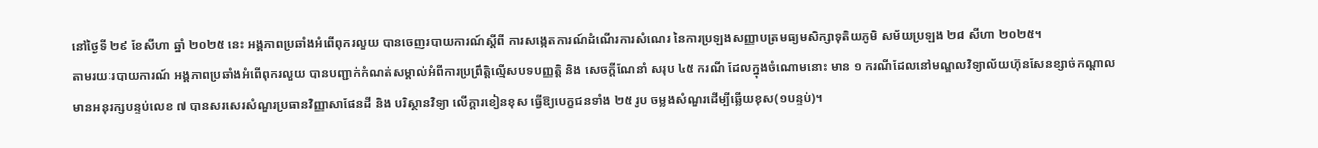នៅថ្ងៃទី ២៩ ខែសីហា ឆ្នាំ ២០២៥ នេះ អង្គភាពប្រឆាំងអំពើពុករលួយ បានចេញរបាយការណ៍ស្តីពី ការសង្កេតការណ៍ដំណើរការសំណេរ នៃការប្រឡងសញ្ញាបត្រមធ្យមសិក្សាទុតិយភូមិ សម័យប្រឡង ២៨ សីហា ២០២៥។
តាមរយៈរបាយការណ៍ អង្គភាពប្រឆាំងអំពើពុករលួយ បានបញ្ជាក់កំណត់សម្គាល់អំពីការប្រព្រឹត្តិល្មើសបទបញ្ញត្តិ និង សេចក្ដីណែនាំ សរុប ៤៥ ករណី ដែលក្នុងចំណោមនោះ មាន ១ ករណីដែលនៅមណ្ឌលវិទ្យាល័យហ៊ុនសែនខ្សាច់កណ្ដាល មានអនុរក្សបន្ទប់លេខ ៧ បានសរសេរសំណួរប្រធានវិញ្ញាសាផែនដី និង បរិស្ថានវិទ្យា លើក្ដារខៀនខុស ធ្វើឱ្យបេក្ខជនទាំង ២៥ រូប ចម្លងសំណួរដើម្បីឆ្លើយខុស(១បន្ទប់)។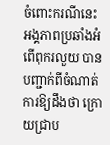ចំពោះករណីនេះ អង្គភាពប្រឆាំងអំពើពុករលួយ បានបញ្ជាក់ពីចំណាត់ការឱ្យដឹងថា ក្រោយជ្រាប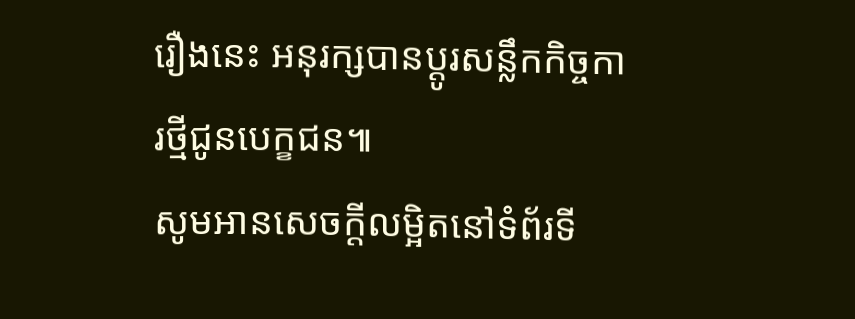រឿងនេះ អនុរក្សបានប្ដូរសន្លឹកកិច្ចការថ្មីជូនបេក្ខជន៕
សូមអានសេចក្ដីលម្អិតនៅទំព័រទី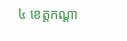៤ ខេត្តកណ្ដា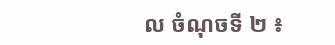ល ចំណុចទី ២ ៖